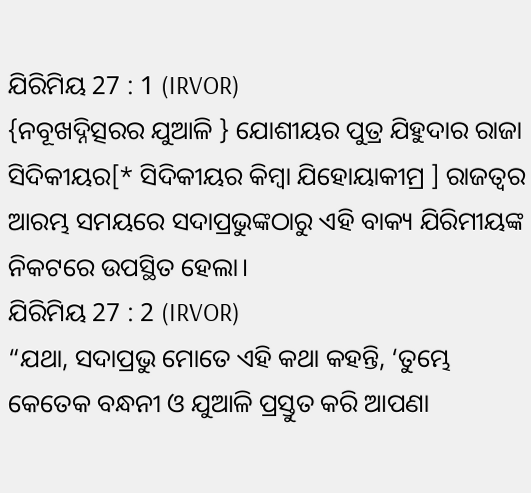ଯିରିମିୟ 27 : 1 (IRVOR)
{ନବୂଖଦ୍ନିତ୍ସରର ଯୁଆଳି } ଯୋଶୀୟର ପୁତ୍ର ଯିହୁଦାର ରାଜା ସିଦିକୀୟର[* ସିଦିକୀୟର କିମ୍ବା ଯିହୋୟାକୀମ୍ର ] ରାଜତ୍ୱର ଆରମ୍ଭ ସମୟରେ ସଦାପ୍ରଭୁଙ୍କଠାରୁ ଏହି ବାକ୍ୟ ଯିରିମୀୟଙ୍କ ନିକଟରେ ଉପସ୍ଥିତ ହେଲା।
ଯିରିମିୟ 27 : 2 (IRVOR)
“ଯଥା, ସଦାପ୍ରଭୁ ମୋତେ ଏହି କଥା କହନ୍ତି, ‘ତୁମ୍ଭେ କେତେକ ବନ୍ଧନୀ ଓ ଯୁଆଳି ପ୍ରସ୍ତୁତ କରି ଆପଣା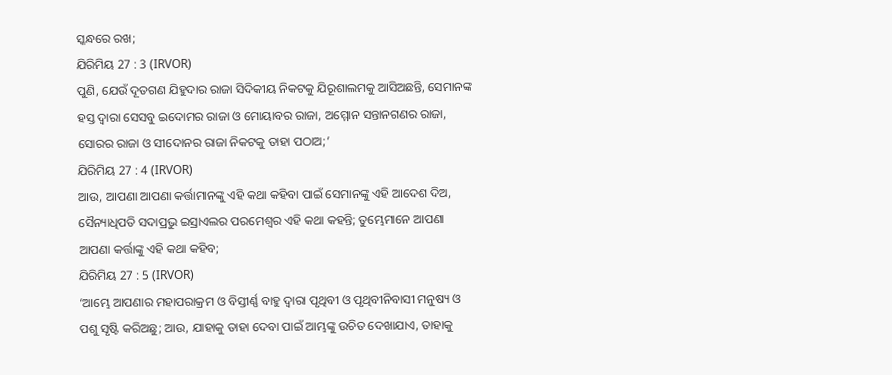ସ୍କନ୍ଧରେ ରଖ;
ଯିରିମିୟ 27 : 3 (IRVOR)
ପୁଣି, ଯେଉଁ ଦୂତଗଣ ଯିହୁଦାର ରାଜା ସିଦିକୀୟ ନିକଟକୁ ଯିରୂଶାଲମକୁ ଆସିଅଛନ୍ତି, ସେମାନଙ୍କ ହସ୍ତ ଦ୍ୱାରା ସେସବୁ ଇଦୋମର ରାଜା ଓ ମୋୟାବର ରାଜା, ଅମ୍ମୋନ ସନ୍ତାନଗଣର ରାଜା, ସୋରର ରାଜା ଓ ସୀଦୋନର ରାଜା ନିକଟକୁ ତାହା ପଠାଅ;’
ଯିରିମିୟ 27 : 4 (IRVOR)
ଆଉ, ଆପଣା ଆପଣା କର୍ତ୍ତାମାନଙ୍କୁ ଏହି କଥା କହିବା ପାଇଁ ସେମାନଙ୍କୁ ଏହି ଆଦେଶ ଦିଅ, ସୈନ୍ୟାଧିପତି ସଦାପ୍ରଭୁ ଇସ୍ରାଏଲର ପରମେଶ୍ୱର ଏହି କଥା କହନ୍ତି; ତୁମ୍ଭେମାନେ ଆପଣା ଆପଣା କର୍ତ୍ତାଙ୍କୁ ଏହି କଥା କହିବ;
ଯିରିମିୟ 27 : 5 (IRVOR)
‘ଆମ୍ଭେ ଆପଣାର ମହାପରାକ୍ରମ ଓ ବିସ୍ତୀର୍ଣ୍ଣ ବାହୁ ଦ୍ୱାରା ପୃଥିବୀ ଓ ପୃଥିବୀନିବାସୀ ମନୁଷ୍ୟ ଓ ପଶୁ ସୃଷ୍ଟି କରିଅଛୁ; ଆଉ, ଯାହାକୁ ତାହା ଦେବା ପାଇଁ ଆମ୍ଭଙ୍କୁ ଉଚିତ ଦେଖାଯାଏ, ତାହାକୁ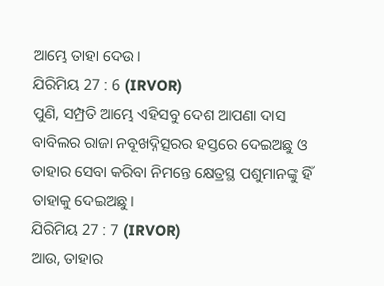ଆମ୍ଭେ ତାହା ଦେଉ।
ଯିରିମିୟ 27 : 6 (IRVOR)
ପୁଣି, ସମ୍ପ୍ରତି ଆମ୍ଭେ ଏହିସବୁ ଦେଶ ଆପଣା ଦାସ ବାବିଲର ରାଜା ନବୂଖଦ୍ନିତ୍ସରର ହସ୍ତରେ ଦେଇଅଛୁ ଓ ତାହାର ସେବା କରିବା ନିମନ୍ତେ କ୍ଷେତ୍ରସ୍ଥ ପଶୁମାନଙ୍କୁ ହିଁ ତାହାକୁ ଦେଇଅଛୁ।
ଯିରିମିୟ 27 : 7 (IRVOR)
ଆଉ, ତାହାର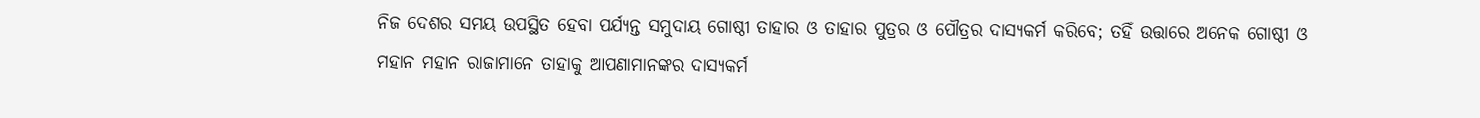ନିଜ ଦେଶର ସମୟ ଉପସ୍ଥିତ ହେବା ପର୍ଯ୍ୟନ୍ତ ସମୁଦାୟ ଗୋଷ୍ଠୀ ତାହାର ଓ ତାହାର ପୁତ୍ରର ଓ ପୌତ୍ରର ଦାସ୍ୟକର୍ମ କରିବେ; ତହିଁ ଉତ୍ତାରେ ଅନେକ ଗୋଷ୍ଠୀ ଓ ମହାନ ମହାନ ରାଜାମାନେ ତାହାକୁ ଆପଣାମାନଙ୍କର ଦାସ୍ୟକର୍ମ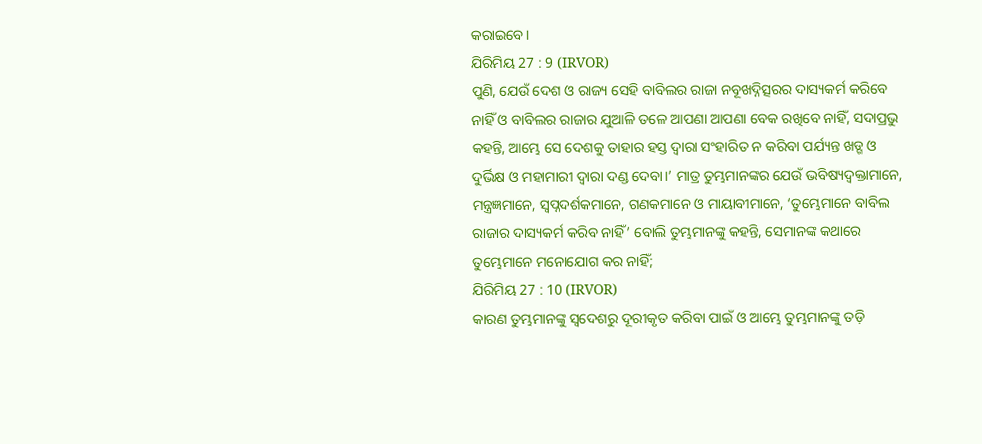କରାଇବେ।
ଯିରିମିୟ 27 : 9 (IRVOR)
ପୁଣି, ଯେଉଁ ଦେଶ ଓ ରାଜ୍ୟ ସେହି ବାବିଲର ରାଜା ନବୂଖଦ୍ନିତ୍ସରର ଦାସ୍ୟକର୍ମ କରିବେ ନାହିଁ ଓ ବାବିଲର ରାଜାର ଯୁଆଳି ତଳେ ଆପଣା ଆପଣା ବେକ ରଖିବେ ନାହିଁ, ସଦାପ୍ରଭୁ କହନ୍ତି, ଆମ୍ଭେ ସେ ଦେଶକୁ ତାହାର ହସ୍ତ ଦ୍ୱାରା ସଂହାରିତ ନ କରିବା ପର୍ଯ୍ୟନ୍ତ ଖଡ୍ଗ ଓ ଦୁର୍ଭିକ୍ଷ ଓ ମହାମାରୀ ଦ୍ୱାରା ଦଣ୍ଡ ଦେବା।’ ମାତ୍ର ତୁମ୍ଭମାନଙ୍କର ଯେଉଁ ଭବିଷ୍ୟଦ୍ବକ୍ତାମାନେ, ମନ୍ତ୍ରଜ୍ଞମାନେ, ସ୍ୱପ୍ନଦର୍ଶକମାନେ, ଗଣକମାନେ ଓ ମାୟାବୀମାନେ, ‘ତୁମ୍ଭେମାନେ ବାବିଲ ରାଜାର ଦାସ୍ୟକର୍ମ କରିବ ନାହିଁ’ ବୋଲି ତୁମ୍ଭମାନଙ୍କୁ କହନ୍ତି, ସେମାନଙ୍କ କଥାରେ ତୁମ୍ଭେମାନେ ମନୋଯୋଗ କର ନାହିଁ;
ଯିରିମିୟ 27 : 10 (IRVOR)
କାରଣ ତୁମ୍ଭମାନଙ୍କୁ ସ୍ୱଦେଶରୁ ଦୂରୀକୃତ କରିବା ପାଇଁ ଓ ଆମ୍ଭେ ତୁମ୍ଭମାନଙ୍କୁ ତଡ଼ି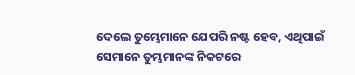ଦେଲେ ତୁମ୍ଭେମାନେ ଯେପରି ନଷ୍ଟ ହେବ, ଏଥିପାଇଁ ସେମାନେ ତୁମ୍ଭମାନଙ୍କ ନିକଟରେ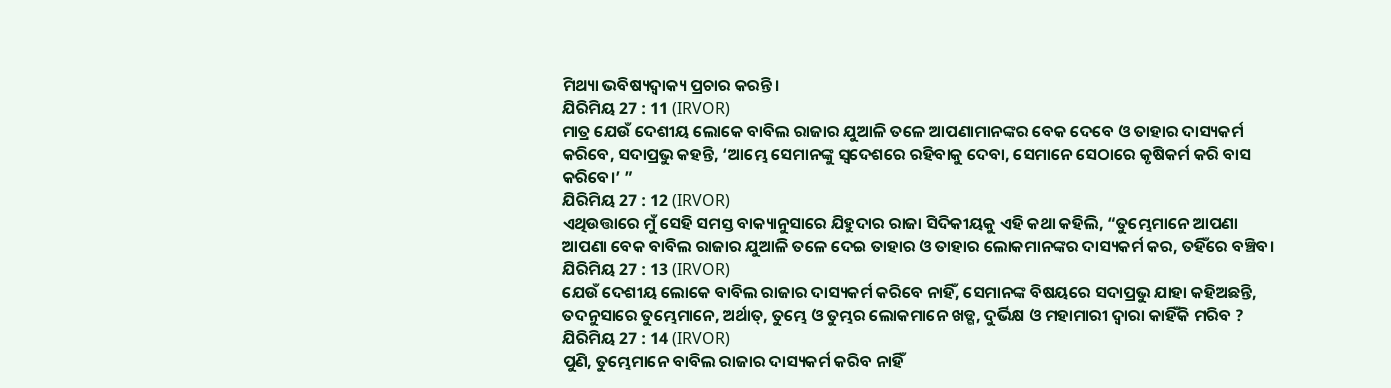ମିଥ୍ୟା ଭବିଷ୍ୟଦ୍ବାକ୍ୟ ପ୍ରଚାର କରନ୍ତି।
ଯିରିମିୟ 27 : 11 (IRVOR)
ମାତ୍ର ଯେଉଁ ଦେଶୀୟ ଲୋକେ ବାବିଲ ରାଜାର ଯୁଆଳି ତଳେ ଆପଣାମାନଙ୍କର ବେକ ଦେବେ ଓ ତାହାର ଦାସ୍ୟକର୍ମ କରିବେ, ସଦାପ୍ରଭୁ କହନ୍ତି, ‘ଆମ୍ଭେ ସେମାନଙ୍କୁ ସ୍ୱଦେଶରେ ରହିବାକୁ ଦେବା, ସେମାନେ ସେଠାରେ କୃଷିକର୍ମ କରି ବାସ କରିବେ।’ ”
ଯିରିମିୟ 27 : 12 (IRVOR)
ଏଥିଉତ୍ତାରେ ମୁଁ ସେହି ସମସ୍ତ ବାକ୍ୟାନୁସାରେ ଯିହୁଦାର ରାଜା ସିଦିକୀୟକୁ ଏହି କଥା କହିଲି, “ତୁମ୍ଭେମାନେ ଆପଣା ଆପଣା ବେକ ବାବିଲ ରାଜାର ଯୁଆଳି ତଳେ ଦେଇ ତାହାର ଓ ତାହାର ଲୋକମାନଙ୍କର ଦାସ୍ୟକର୍ମ କର, ତହିଁରେ ବଞ୍ଚିବ।
ଯିରିମିୟ 27 : 13 (IRVOR)
ଯେଉଁ ଦେଶୀୟ ଲୋକେ ବାବିଲ ରାଜାର ଦାସ୍ୟକର୍ମ କରିବେ ନାହିଁ, ସେମାନଙ୍କ ବିଷୟରେ ସଦାପ୍ରଭୁ ଯାହା କହିଅଛନ୍ତି, ତଦନୁସାରେ ତୁମ୍ଭେମାନେ, ଅର୍ଥାତ୍, ତୁମ୍ଭେ ଓ ତୁମ୍ଭର ଲୋକମାନେ ଖଡ୍ଗ, ଦୁର୍ଭିକ୍ଷ ଓ ମହାମାରୀ ଦ୍ୱାରା କାହିଁକି ମରିବ ?
ଯିରିମିୟ 27 : 14 (IRVOR)
ପୁଣି, ତୁମ୍ଭେମାନେ ବାବିଲ ରାଜାର ଦାସ୍ୟକର୍ମ କରିବ ନାହିଁ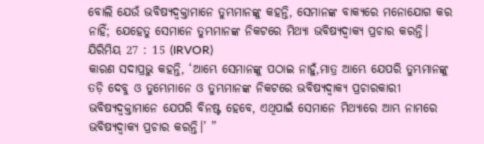ବୋଲି ଯେଉଁ ଭବିଷ୍ୟଦ୍ବକ୍ତାମାନେ ତୁମ୍ଭମାନଙ୍କୁ କହନ୍ତି, ସେମାନଙ୍କ ବାକ୍ୟରେ ମନୋଯୋଗ କର ନାହିଁ; ଯେହେତୁ ସେମାନେ ତୁମ୍ଭମାନଙ୍କ ନିକଟରେ ମିଥ୍ୟା ଭବିଷ୍ୟଦ୍ବାକ୍ୟ ପ୍ରଚାର କରନ୍ତି।
ଯିରିମିୟ 27 : 15 (IRVOR)
କାରଣ ସଦାପ୍ରଭୁ କହନ୍ତି, ‘ଆମ୍ଭେ ସେମାନଙ୍କୁ ପଠାଇ ନାହୁଁ,ମାତ୍ର ଆମ୍ଭେ ଯେପରି ତୁମ୍ଭମାନଙ୍କୁ ତଡ଼ି ଦେବୁ ଓ ତୁମ୍ଭେମାନେ ଓ ତୁମ୍ଭମାନଙ୍କ ନିକଟରେ ଭବିଷ୍ୟଦ୍ବାକ୍ୟ ପ୍ରଚାରକାରୀ ଭବିଷ୍ୟଦ୍ବକ୍ତାମାନେ ଯେପରି ବିନଷ୍ଟ ହେବେ, ଏଥିପାଇଁ ସେମାନେ ମିଥ୍ୟାରେ ଆମ୍ଭ ନାମରେ ଭବିଷ୍ୟଦ୍ବାକ୍ୟ ପ୍ରଚାର କରନ୍ତି।’ ”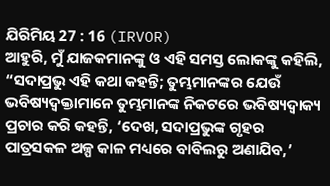ଯିରିମିୟ 27 : 16 (IRVOR)
ଆହୁରି, ମୁଁ ଯାଜକମାନଙ୍କୁ ଓ ଏହି ସମସ୍ତ ଲୋକଙ୍କୁ କହିଲି, “ସଦାପ୍ରଭୁ ଏହି କଥା କହନ୍ତି; ତୁମ୍ଭମାନଙ୍କର ଯେଉଁ ଭବିଷ୍ୟଦ୍ବକ୍ତାମାନେ ତୁମ୍ଭମାନଙ୍କ ନିକଟରେ ଭବିଷ୍ୟଦ୍ବାକ୍ୟ ପ୍ରଚାର କରି କହନ୍ତି, ‘ଦେଖ, ସଦାପ୍ରଭୁଙ୍କ ଗୃହର ପାତ୍ରସକଳ ଅଳ୍ପ କାଳ ମଧ୍ୟରେ ବାବିଲରୁ ଅଣାଯିବ,’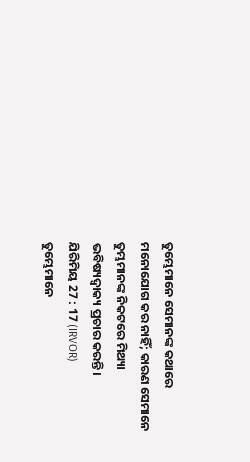ତୁମ୍ଭେମାନେ ସେମାନଙ୍କ କଥାରେ ମନୋଯୋଗ କର ନାହିଁ; କାରଣ ସେମାନେ ତୁମ୍ଭମାନଙ୍କ ନିକଟରେ ମିଥ୍ୟା ଭବିଷ୍ୟଦ୍ବାକ୍ୟ ପ୍ରଚାର କରନ୍ତି।
ଯିରିମିୟ 27 : 17 (IRVOR)
ତୁମ୍ଭେମାନେ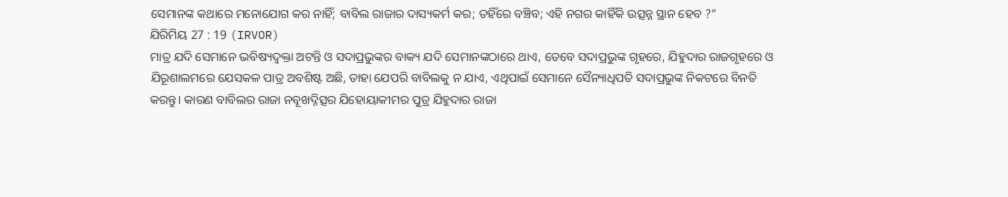ସେମାନଙ୍କ କଥାରେ ମନୋଯୋଗ କର ନାହିଁ; ବାବିଲ ରାଜାର ଦାସ୍ୟକର୍ମ କର; ତହିଁରେ ବଞ୍ଚିବ; ଏହି ନଗର କାହିଁକି ଉତ୍ସନ୍ନ ସ୍ଥାନ ହେବ ?”
ଯିରିମିୟ 27 : 19 (IRVOR)
ମାତ୍ର ଯଦି ସେମାନେ ଭବିଷ୍ୟଦ୍ବକ୍ତା ଅଟନ୍ତି ଓ ସଦାପ୍ରଭୁଙ୍କର ବାକ୍ୟ ଯଦି ସେମାନଙ୍କଠାରେ ଥାଏ, ତେବେ ସଦାପ୍ରଭୁଙ୍କ ଗୃହରେ, ଯିହୁଦାର ରାଜଗୃହରେ ଓ ଯିରୂଶାଲମରେ ଯେସକଳ ପାତ୍ର ଅବଶିଷ୍ଟ ଅଛି, ତାହା ଯେପରି ବାବିଲକୁ ନ ଯାଏ, ଏଥିପାଇଁ ସେମାନେ ସୈନ୍ୟାଧିପତି ସଦାପ୍ରଭୁଙ୍କ ନିକଟରେ ବିନତି କରନ୍ତୁ। କାରଣ ବାବିଲର ରାଜା ନବୂଖଦ୍ନିତ୍ସର ଯିହୋୟାକୀମର ପୁତ୍ର ଯିହୁଦାର ରାଜା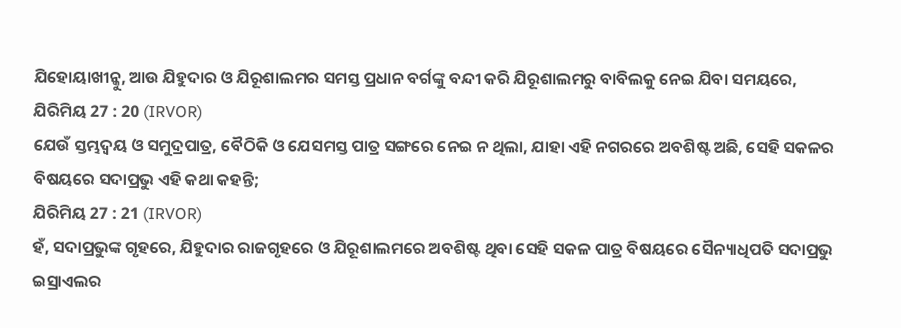ଯିହୋୟାଖୀନ୍କୁ, ଆଉ ଯିହୁଦାର ଓ ଯିରୂଶାଲମର ସମସ୍ତ ପ୍ରଧାନ ବର୍ଗଙ୍କୁ ବନ୍ଦୀ କରି ଯିରୂଶାଲମରୁ ବାବିଲକୁ ନେଇ ଯିବା ସମୟରେ,
ଯିରିମିୟ 27 : 20 (IRVOR)
ଯେଉଁ ସ୍ତମ୍ଭଦ୍ୱୟ ଓ ସମୁଦ୍ରପାତ୍ର, ବୈଠିକି ଓ ଯେସମସ୍ତ ପାତ୍ର ସଙ୍ଗରେ ନେଇ ନ ଥିଲା, ଯାହା ଏହି ନଗରରେ ଅବଶିଷ୍ଟ ଅଛି, ସେହି ସକଳର ବିଷୟରେ ସଦାପ୍ରଭୁ ଏହି କଥା କହନ୍ତି;
ଯିରିମିୟ 27 : 21 (IRVOR)
ହଁ, ସଦାପ୍ରଭୁଙ୍କ ଗୃହରେ, ଯିହୁଦାର ରାଜଗୃହରେ ଓ ଯିରୂଶାଲମରେ ଅବଶିଷ୍ଟ ଥିବା ସେହି ସକଳ ପାତ୍ର ବିଷୟରେ ସୈନ୍ୟାଧିପତି ସଦାପ୍ରଭୁ ଇସ୍ରାଏଲର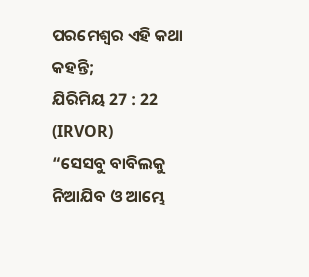ପରମେଶ୍ୱର ଏହି କଥା କହନ୍ତି;
ଯିରିମିୟ 27 : 22 (IRVOR)
“ସେସବୁ ବାବିଲକୁ ନିଆଯିବ ଓ ଆମ୍ଭେ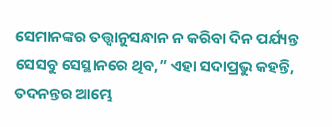ସେମାନଙ୍କର ତତ୍ତ୍ୱାନୁସନ୍ଧାନ ନ କରିବା ଦିନ ପର୍ଯ୍ୟନ୍ତ ସେସବୁ ସେସ୍ଥାନରେ ଥିବ,” ଏହା ସଦାପ୍ରଭୁ କହନ୍ତି, ତଦନନ୍ତର ଆମ୍ଭେ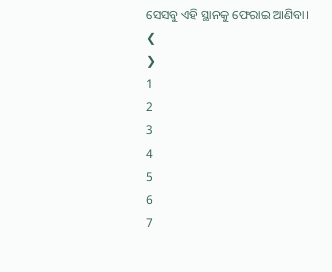ସେସବୁ ଏହି ସ୍ଥାନକୁ ଫେରାଇ ଆଣିବା।
❮
❯
1
2
3
4
5
6
7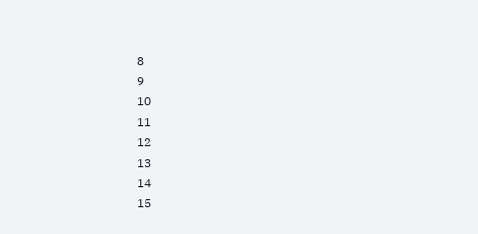8
9
10
11
12
13
14
15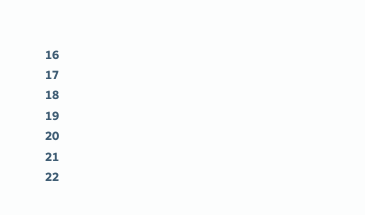16
17
18
19
20
21
22